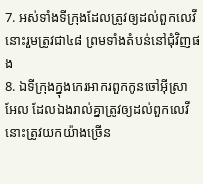7. អស់ទាំងទីក្រុងដែលត្រូវឲ្យដល់ពួកលេវី នោះរួមត្រូវជា៤៨ ព្រមទាំងតំបន់នៅជុំវិញផង
8. ឯទីក្រុងក្នុងកេរអាករពួកកូនចៅអ៊ីស្រាអែល ដែលឯងរាល់គ្នាត្រូវឲ្យដល់ពួកលេវី នោះត្រូវយកយ៉ាងច្រើន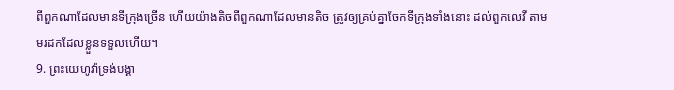ពីពួកណាដែលមានទីក្រុងច្រើន ហើយយ៉ាងតិចពីពួកណាដែលមានតិច ត្រូវឲ្យគ្រប់គ្នាចែកទីក្រុងទាំងនោះ ដល់ពួកលេវី តាមមរដកដែលខ្លួនទទួលហើយ។
9. ព្រះយេហូវ៉ាទ្រង់បង្គា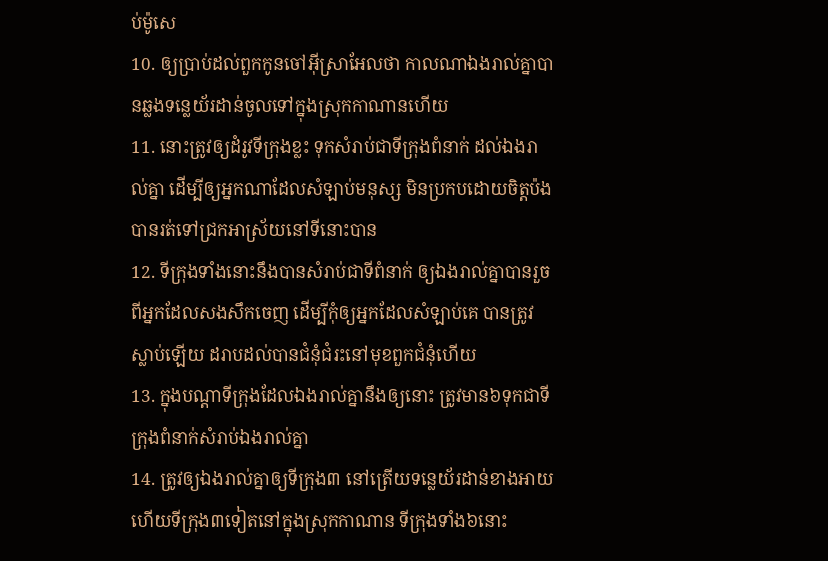ប់ម៉ូសេ
10. ឲ្យប្រាប់ដល់ពួកកូនចៅអ៊ីស្រាអែលថា កាលណាឯងរាល់គ្នាបានឆ្លងទន្លេយ័រដាន់ចូលទៅក្នុងស្រុកកាណានហើយ
11. នោះត្រូវឲ្យដំរូវទីក្រុងខ្លះ ទុកសំរាប់ជាទីក្រុងពំនាក់ ដល់ឯងរាល់គ្នា ដើម្បីឲ្យអ្នកណាដែលសំឡាប់មនុស្ស មិនប្រកបដោយចិត្តប៉ង បានរត់ទៅជ្រកអាស្រ័យនៅទីនោះបាន
12. ទីក្រុងទាំងនោះនឹងបានសំរាប់ជាទីពំនាក់ ឲ្យឯងរាល់គ្នាបានរួចពីអ្នកដែលសងសឹកចេញ ដើម្បីកុំឲ្យអ្នកដែលសំឡាប់គេ បានត្រូវស្លាប់ឡើយ ដរាបដល់បានជំនុំជំរះនៅមុខពួកជំនុំហើយ
13. ក្នុងបណ្តាទីក្រុងដែលឯងរាល់គ្នានឹងឲ្យនោះ ត្រូវមាន៦ទុកជាទីក្រុងពំនាក់សំរាប់ឯងរាល់គ្នា
14. ត្រូវឲ្យឯងរាល់គ្នាឲ្យទីក្រុង៣ នៅត្រើយទន្លេយ័រដាន់ខាងអាយ ហើយទីក្រុង៣ទៀតនៅក្នុងស្រុកកាណាន ទីក្រុងទាំង៦នោះ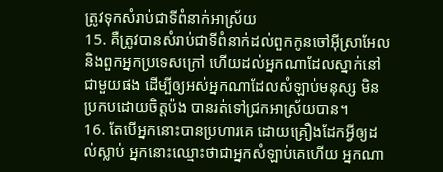ត្រូវទុកសំរាប់ជាទីពំនាក់អាស្រ័យ
15. គឺត្រូវបានសំរាប់ជាទីពំនាក់ដល់ពួកកូនចៅអ៊ីស្រាអែល និងពួកអ្នកប្រទេសក្រៅ ហើយដល់អ្នកណាដែលស្នាក់នៅជាមួយផង ដើម្បីឲ្យអស់អ្នកណាដែលសំឡាប់មនុស្ស មិនប្រកបដោយចិត្តប៉ង បានរត់ទៅជ្រកអាស្រ័យបាន។
16. តែបើអ្នកនោះបានប្រហារគេ ដោយគ្រឿងដែកអ្វីឲ្យដល់ស្លាប់ អ្នកនោះឈ្មោះថាជាអ្នកសំឡាប់គេហើយ អ្នកណា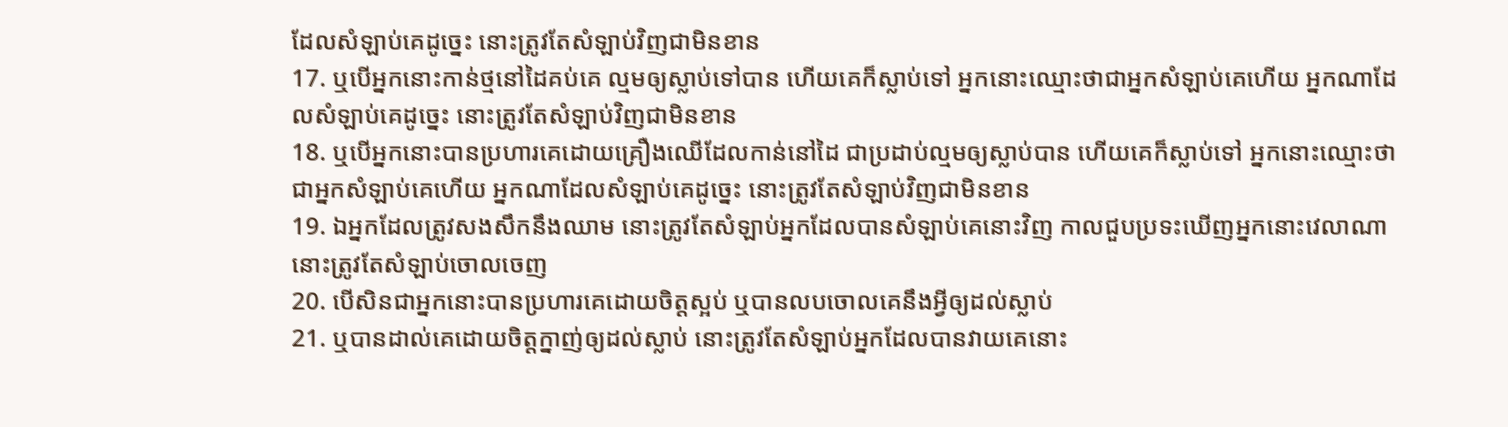ដែលសំឡាប់គេដូច្នេះ នោះត្រូវតែសំឡាប់វិញជាមិនខាន
17. ឬបើអ្នកនោះកាន់ថ្មនៅដៃគប់គេ ល្មមឲ្យស្លាប់ទៅបាន ហើយគេក៏ស្លាប់ទៅ អ្នកនោះឈ្មោះថាជាអ្នកសំឡាប់គេហើយ អ្នកណាដែលសំឡាប់គេដូច្នេះ នោះត្រូវតែសំឡាប់វិញជាមិនខាន
18. ឬបើអ្នកនោះបានប្រហារគេដោយគ្រឿងឈើដែលកាន់នៅដៃ ជាប្រដាប់ល្មមឲ្យស្លាប់បាន ហើយគេក៏ស្លាប់ទៅ អ្នកនោះឈ្មោះថាជាអ្នកសំឡាប់គេហើយ អ្នកណាដែលសំឡាប់គេដូច្នេះ នោះត្រូវតែសំឡាប់វិញជាមិនខាន
19. ឯអ្នកដែលត្រូវសងសឹកនឹងឈាម នោះត្រូវតែសំឡាប់អ្នកដែលបានសំឡាប់គេនោះវិញ កាលជួបប្រទះឃើញអ្នកនោះវេលាណា នោះត្រូវតែសំឡាប់ចោលចេញ
20. បើសិនជាអ្នកនោះបានប្រហារគេដោយចិត្តស្អប់ ឬបានលបចោលគេនឹងអ្វីឲ្យដល់ស្លាប់
21. ឬបានដាល់គេដោយចិត្តក្នាញ់ឲ្យដល់ស្លាប់ នោះត្រូវតែសំឡាប់អ្នកដែលបានវាយគេនោះ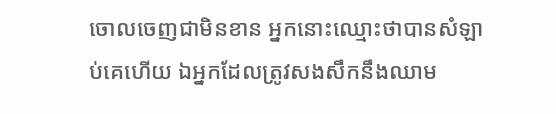ចោលចេញជាមិនខាន អ្នកនោះឈ្មោះថាបានសំឡាប់គេហើយ ឯអ្នកដែលត្រូវសងសឹកនឹងឈាម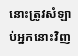នោះត្រូវសំឡាប់អ្នកនោះវិញ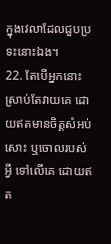ក្នុងវេលាដែលជួបប្រទះនោះឯង។
22. តែបើអ្នកនោះ ស្រាប់តែវាយគេ ដោយឥតមានចិត្តសំអប់សោះ ឬចោលរបស់អ្វី ទៅលើគេ ដោយឥត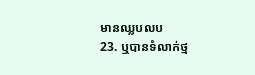មានឈ្លបលប
23. ឬបានទំលាក់ថ្ម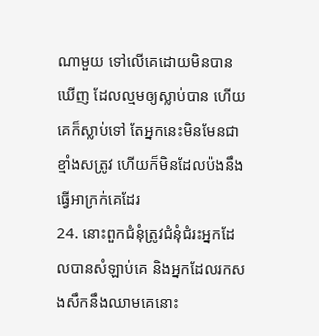ណាមួយ ទៅលើគេដោយមិនបានឃើញ ដែលល្មមឲ្យស្លាប់បាន ហើយគេក៏ស្លាប់ទៅ តែអ្នកនេះមិនមែនជាខ្មាំងសត្រូវ ហើយក៏មិនដែលប៉ងនឹងធ្វើអាក្រក់គេដែរ
24. នោះពួកជំនុំត្រូវជំនុំជំរះអ្នកដែលបានសំឡាប់គេ និងអ្នកដែលរកសងសឹកនឹងឈាមគេនោះ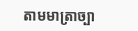តាមមាត្រាច្បា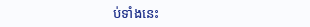ប់ទាំងនេះ